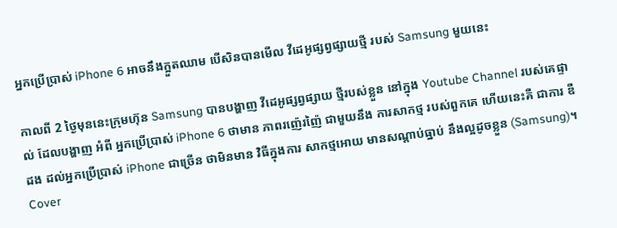អ្នកប្រើប្រាស់ iPhone 6 អាចនឹងក្អួតឈាម បើសិនបានមើល វីដេអូផ្សព្វផ្សាយថ្មី របស់ Samsung មួយនេះ

កាលពី 2 ថ្ងៃមុននេះក្រុមហ៊ុន Samsung បានបង្ហាញ វីដេអូផ្សព្វផ្សាយ ថ្មីរបស់ខ្លួន នៅក្នុង Youtube Channel របស់គេផ្ទាល់ ដែលបង្ហាញ អំពី អ្នកប្រើប្រាស់ iPhone 6 ថាមាន ភាពរញ៉េរញ៉ៃ ជាមួយនឹង ការសាកថ្ម របស់ពួកគេ ហើយនេះគឺ ជាការ ឌឺដង ដល់អ្នកប្រើប្រាស់ iPhone ជាច្រើន ថាមិនមាន វិធីក្នុងការ សាកថ្មអោយ មានសណ្តាប់ធ្នាប់ នឹងល្អដូចខ្លួន (Samsung)។
Cover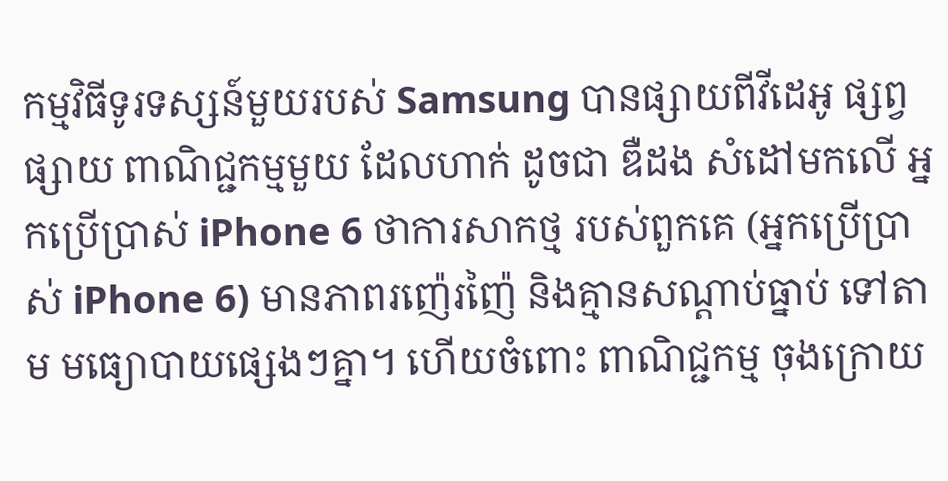កម្មវិធីទូរទស្សន៍មួយរបស់ Samsung បានផ្សាយពីវីដេអូ ផ្សព្វផ្សាយ ពាណិជ្ជកម្មមួយ ដែលហាក់ ដូចជា ឌឺដង សំដៅមកលើ អ្នកប្រើប្រាស់ iPhone 6 ថាការសាកថ្ម របស់ពួកគេ (អ្នកប្រើប្រាស់ iPhone 6) មានភាពរញ៉េរញ៉ៃ និងគ្មានសណ្តាប់ធ្នាប់ ទៅតាម មធ្យោបាយផ្សេងៗគ្នា។ ហើយចំពោះ ពាណិជ្ជកម្ម ចុងក្រោយ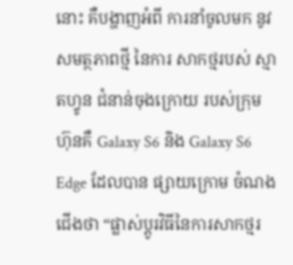នោះ គឺបង្ហាញអំពី ការនាំចូលមក នូវសមត្ថភាពថ្មី នៃការ សាកថ្មរបស់ ស្មាតហ្វូន ជំនាន់ចុងក្រោយ របស់ក្រុមហ៊ុនគឺ Galaxy S6 និង Galaxy S6 Edge ដែលបាន ផ្សាយក្រោម ចំណងជើងថា “ផ្លាស់ប្តូរវិធីនៃការសាកថ្មរ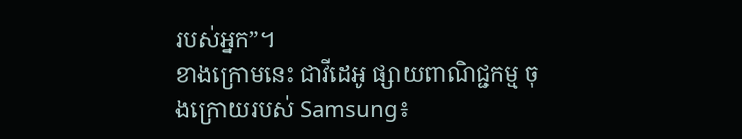របស់អ្នក”។
ខាងក្រោមនេះ ជាវីដេអូ ផ្សាយពាណិជ្ជកម្ម ចុងក្រោយរបស់ Samsung៖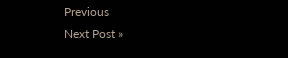Previous
Next Post »